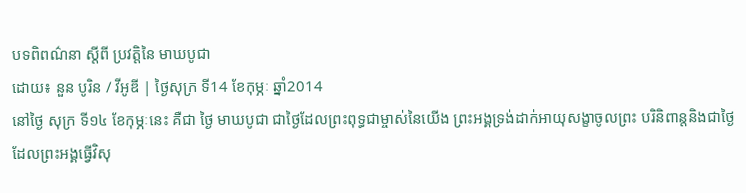បទពិពណ៌នា ស្តីពី ប្រវត្តិនៃ មាឃបូជា
ដោយ៖ នួន បូរិន / វីអូឌី | ថ្ងៃសុក្រ ទី14 ខែកុម្ភៈ ឆ្នាំ2014
នៅថ្ងៃ សុក្រ ទី១៤ ខែកុម្ភៈនេះ គឺជា ថ្ងៃ មាឃបូជា ជាថ្ងៃដែលព្រះពុទ្ធជាម្ចាស់នៃយើង ព្រះអង្គទ្រង់ដាក់អាយុសង្ខាចូលព្រះ បរិនិពាន្តនិងជាថ្ងៃ ដែលព្រះអង្គធ្វើវិសុ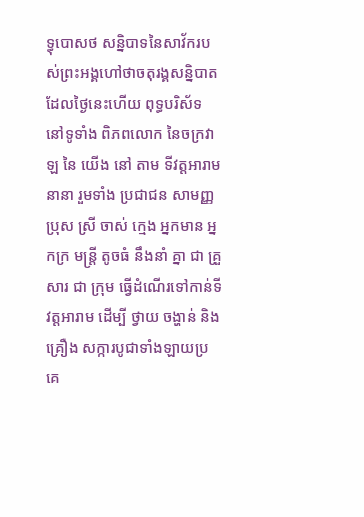ទ្ធុបោសថ សន្និបាទនៃសាវ័ករបស់ព្រះអង្គហៅថាចតុរង្គសន្និបាត ដែលថ្ងៃនេះហើយ ពុទ្ធបរិស័ទ នៅទូទាំង ពិភពលោក នៃចក្រវាឡ នៃ យើង នៅ តាម ទីវត្តអារាមនានា រួមទាំង ប្រជាជន សាមញ្ញ ប្រុស ស្រី ចាស់ ក្មេង អ្នកមាន អ្នកក្រ មន្ត្រី តូចធំ នឹងនាំ គ្នា ជា គ្រួសារ ជា ក្រុម ធ្វើដំណើរទៅកាន់ទីវត្តអារាម ដើម្បី ថ្វាយ ចង្ហាន់ និង គ្រឿង សក្ការបូជាទាំងឡាយប្រគេ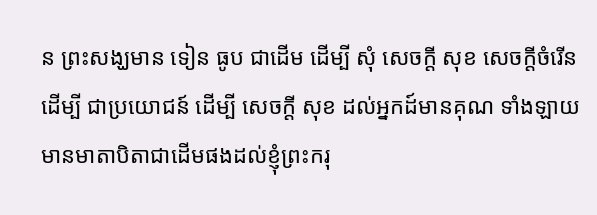ន ព្រះសង្ឃមាន ទៀន ធូប ជាដើម ដើម្បី សុំ សេចក្ដី សុខ សេចក្ដីចំរើន ដើម្បី ជាប្រយោជន៍ ដើម្បី សេចក្ដី សុខ ដល់អ្នកដ៍មានគុណ ទាំងឡាយ មានមាតាបិតាជាដើមផងដល់ខ្ញុំព្រះករុ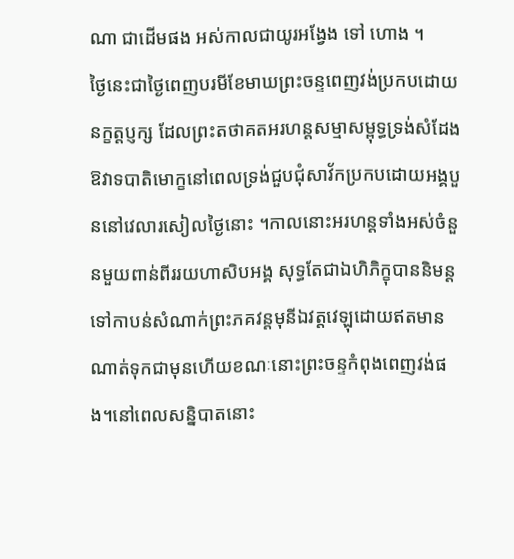ណា ជាដើមផង អស់កាលជាយូរអង្វែង ទៅ ហោង ។
ថ្ងៃនេះជាថ្ងៃពេញបរមីខែមាឃព្រះចន្ទពេញវង់ប្រកបដោយនក្ខត្តប្ញក្ស ដែលព្រះតថាគតអរហន្តសម្មាសម្ពុទ្ធទ្រង់សំដែងឱវាទបាតិមោក្ខនៅពេលទ្រង់ជួបជុំសាវ័កប្រកបដោយអង្គបួននៅវេលារសៀលថ្ងៃនោះ ។កាលនោះអរហន្តទាំងអស់ចំនួនមួយពាន់ពីររយហាសិបអង្គ សុទ្ធតែជាឯហិភិក្ខុបាននិមន្តទៅកាបន់សំណាក់ព្រះភគវន្តមុនីឯវត្តវេឡុដោយឥតមានណាត់ទុកជាមុនហើយខណៈនោះព្រះចន្ទកំពុងពេញវង់ផង។នៅពេលសន្និបាតនោះ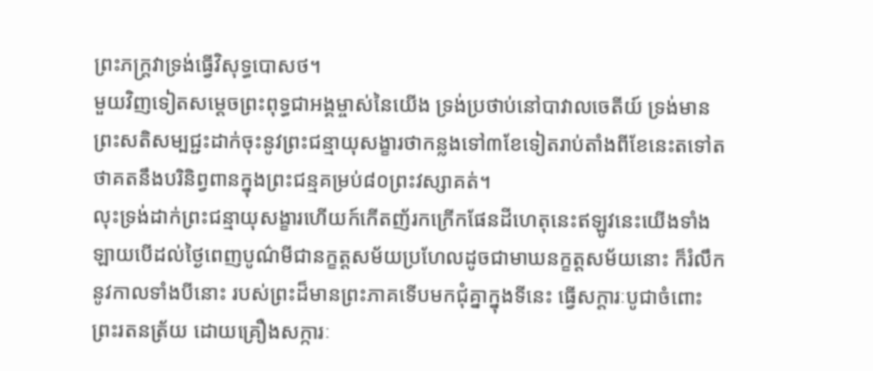ព្រះភក្ត្រវាទ្រង់ធ្វើវិសុទ្ធបោសថ។
មួយវិញទៀតសម្តេចព្រះពុទ្ធជាអង្គម្ចាស់នៃយើង ទ្រង់ប្រថាប់នៅបាវាលចេតីយ៍ ទ្រង់មានព្រះសតិសម្បជ្ជះដាក់ចុះនូវព្រះជន្មាយុសង្ខារថាកន្លងទៅ៣ខែទៀតរាប់តាំងពីខែនេះតទៅតថាគតនឹងបរិនិព្វពានក្នុងព្រះជន្មគម្រប់៨០ព្រះវស្សាគត់។
លុះទ្រង់ដាក់ព្រះជន្មាយុសង្ខារហើយក៍កើតញ័រកក្រើកផែនដីហេតុនេះឥឡូវនេះយើងទាំងឡាយបើដល់ថ្ងៃពេញបូណ៌មីជានក្ខត្តសម័យប្រហែលដូចជាមាឃនក្ខត្តសម័យនោះ ក៏រំលឹកនូវកាលទាំងបីនោះ របស់ព្រះដ៏មានព្រះភាគទើបមកជុំគ្នាក្នុងទីនេះ ធ្វើសក្តារៈបូជាចំពោះព្រះរតនត្រ័យ ដោយគ្រឿងសក្ការៈ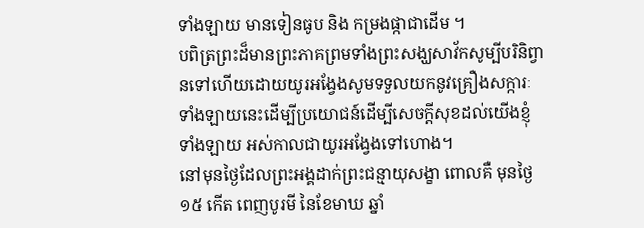ទាំងឡាយ មានទៀនធូប និង កម្រងផ្កាជាដើម ។
បពិត្រព្រះដ៏មានព្រះភាគព្រមទាំងព្រះសង្ឃសាវ័កសូម្បីបរិនិព្វានទៅហើយដោយយូរអង្វែងសូមទទួលយកនូវគ្រឿងសក្ការៈទាំងឡាយនេះដើម្បីប្រយោជន៍ដើម្បីសេចក្តីសុខដល់យើងខ្ញុំទាំងឡាយ អស់កាលជាយូរអង្វែងទៅហោង។
នៅមុនថ្ងៃដែលព្រះអង្គដាក់ព្រះជន្មាយុសង្ខា ពោលគឺ មុនថ្ងៃ ១៥ កើត ពេញបូរមី នៃខែមាឃ ឆ្នាំ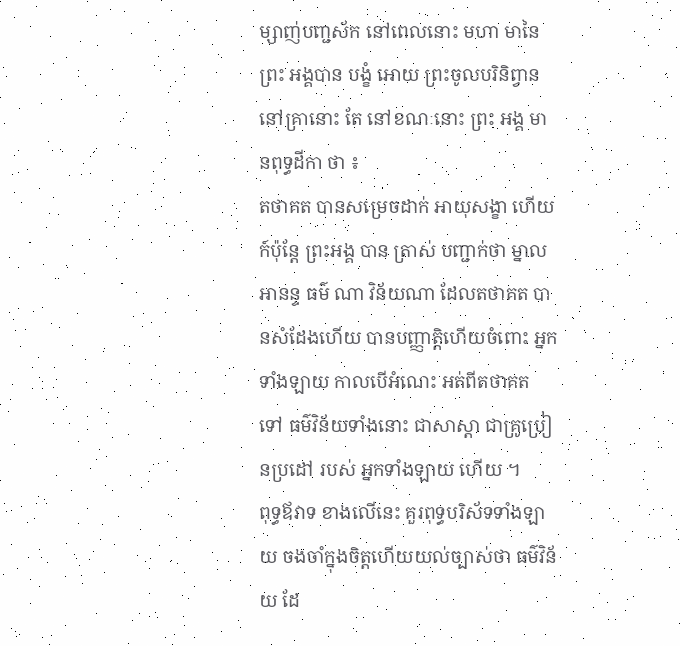ម្សាញ់បញ្ជស័ក នៅពេលនោះ មហា មានៃ ព្រះ អង្គបាន បង្ខំ អោយ ព្រះចូលបរិនិព្វាន នៅគ្រានោះ តែ នៅខណៈនោះ ព្រះ អង្គ មានពុទ្ធដីកា ថា ៖
តថាគត បានសម្រេចដាក់ អាយុសង្ខា ហើយ ក៍ប៉ុន្តែ ព្រះអង្គ បាន ត្រាស់ បញ្ជាក់ថា ម្នាលអានន្ទ ធម៌ ណា វិន័យណា ដែលតថាគត បានសំដែងហើយ បានបញ្ញាត្តិហើយចំពោះ អ្នកទាំងឡាយ កាលបើអំណេះ អត់ពីតថាគត ទៅ ធម៌វិន័យទាំងនោះ ជាសាស្ដា ជាគ្រូប្រៀនប្រដៅ របស់ អ្នកទាំងឡាយ ហើយ ។
ពុទ្ធឪវាទ ខាងលើនេះ គួរពុទ្ធបរិស័ទទាំងឡាយ ចងចាំក្នុងចិត្តហើយយល់ច្បាស់ថា ធម៌វិន័យ ដែ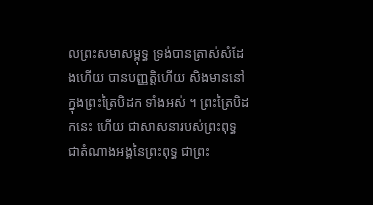លព្រះសមាសម្ពុទ្ធ ទ្រង់បានត្រាស់សំដែងហើយ បានបញ្ញត្តិហើយ សិងមាននៅក្នុងព្រះត្រៃបិដក ទាំងអស់ ។ ព្រះត្រៃបិដកនេះ ហើយ ជាសាសនារបស់ព្រះពុទ្ធ ជាតំណាងអង្គនៃព្រះពុទ្ធ ជាព្រះ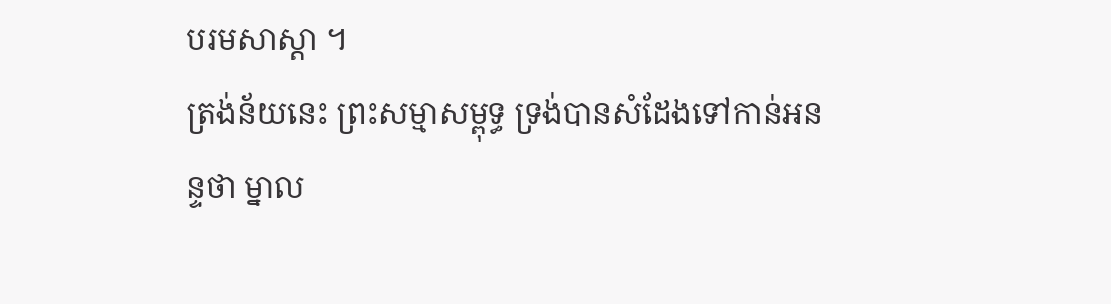បរមសាស្ដា ។
ត្រង់ន័យនេះ ព្រះសម្មាសម្ពុទ្ធ ទ្រង់បានសំដែងទៅកាន់អនន្ទថា ម្នាល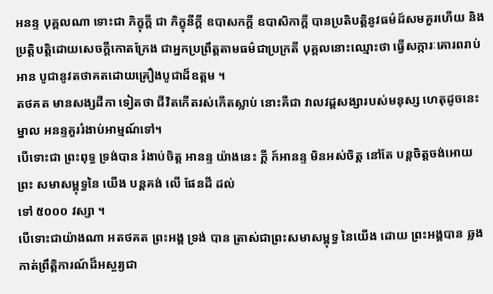អនន្ទ បុគ្គលណា ទោះជា ភិក្ខុក្ដី ជា ភិក្ខុនីក្ដី ឧបាសកក្ដី ឧបាសិកាក្ដី បានប្រតិបត្តិនូវធម៌ដ៍សមគួរហើយ និង ប្រត្តិបត្តិដោយសេចក្តីកោតក្រែង ជាអ្នកប្រព្រឹត្តតាមធម៌ជាប្រក្រតី បុគ្គលនោះឈ្មោះថា ធ្វើសក្ការៈគោរពរាប់អាន បូជានូវតថាគតដោយគ្រឿងបូជាដ៏ឧត្តម ។
តថគត មានសង្សដីកា ទៀតថា ជីវិតកើតរស់កើតស្លាប់ នោះគឺជា វាលវដ្តសង្សារបស់មនុស្ស ហេតុដូចនេះ ម្នាល អនន្ទគួររំងាប់អាម្មណ៍ទៅ។
បើទោះជា ព្រះពុទ្ធ ទ្រង់បាន រំងាប់ចិត្ត អានន្ទ យ៉ាងនេះ ក្ដី ក៍អានន្ទ មិនអស់ចិត្ត នៅតែ បន្តចិត្តចង់អោយ ព្រះ សមាសម្ពុទ្ធនៃ យើង បន្តគង់ លើ ផែនដី ដល់
ទៅ ៥០០០ វស្សា ។
បើទោះជាយ៉ាងណា អតថគត ព្រះអង្គ ទ្រង់ បាន ត្រាស់ជាព្រះសមាសម្ពុទ្ធ នៃយើង ដោយ ព្រះអង្គបាន ឆ្លងកាត់ព្រឹត្តិការណ៍ដ៏អស្ចរ្យជា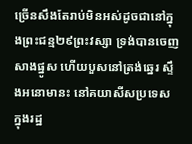ច្រើនសឹងតែរាប់មិនអស់ដូចជានៅក្នុងព្រះជន្ម២៩ព្រះវស្សា ទ្រង់បានចេញសាងផ្នូស ហើយបួសនៅត្រង់ឆ្នេរ ស្ទឹងអនោមានះ នៅគយាសីសប្រទេស ក្នុងរដ្ឋ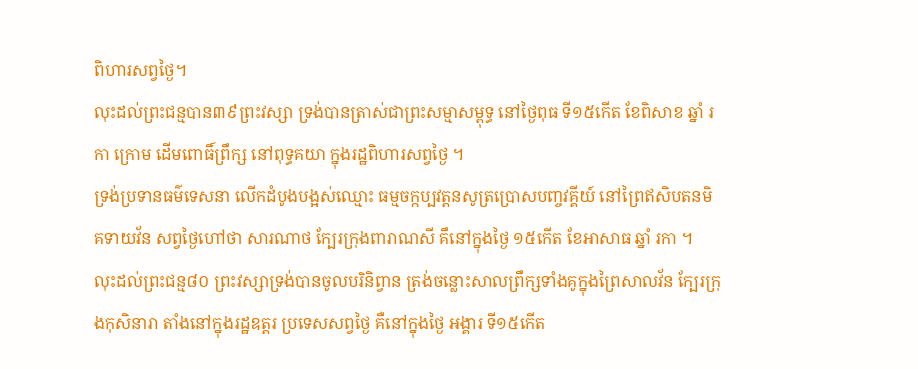ពិហារសព្វថ្ងៃ។
លុះដល់ព្រះជន្មបាន៣៩ព្រះវស្សា ទ្រង់បានត្រាស់ជាព្រះសម្មាសម្ពុទ្ធ នៅថ្ងៃពុធ ទី១៥កើត ខែពិសាខ ឆ្នាំ រកា ក្រោម ដើមពោធិ៍ព្រឹក្ស នៅពុទ្ធគយា ក្នុងរដ្ឋពិហារសព្វថ្ងៃ ។
ទ្រង់ប្រទានធម៌ទេសនា លើកដំបូងបង្អស់ឈ្មោះ ធម្មចក្កប្បវត្តនសូត្រប្រោសបញ្ចវគ្គីយ៍ នៅព្រៃឥសិបតនមិគទាយវ័ន សព្វថ្ងៃហៅថា សារណាថ ក្បែរក្រុងពារាណសី គឹនៅក្នុងថ្ងៃ ១៥កើត ខែអាសាធ ឆ្នាំ រកា ។
លុះដល់ព្រះជន្ម៨០ ព្រះវស្សាទ្រង់បានចូលបរិនិព្វាន ត្រង់ចន្លោះសាលព្រឹក្សទាំងគូក្នុងព្រៃសាលវ័ន ក្បែរក្រុងកុសិនារា តាំងនៅក្នុងរដ្ឋឧត្តរ ប្រទេសសព្វថ្ងៃ គឺនៅក្នុងថ្ងៃ អង្គារ ទី១៥កើត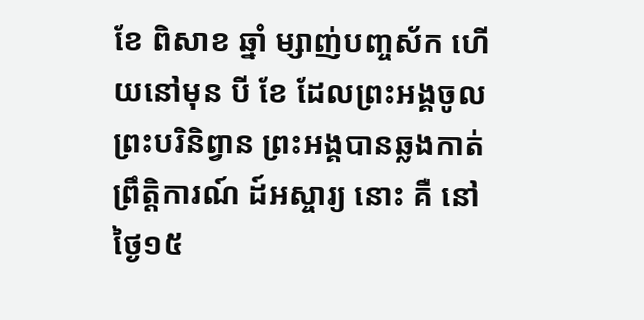ខែ ពិសាខ ឆ្នាំ ម្សាញ់បញ្ចស័ក ហើយនៅមុន បី ខែ ដែលព្រះអង្គចូលព្រះបរិនិព្វាន ព្រះអង្គបានឆ្លងកាត់ព្រឹត្តិការណ៍ ដ៍អស្ចារ្យ នោះ គឺ នៅថ្ងៃ១៥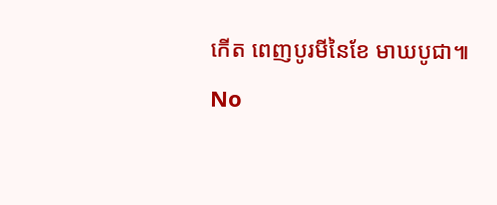កើត ពេញបូរមីនៃខែ មាឃបូជា៕
No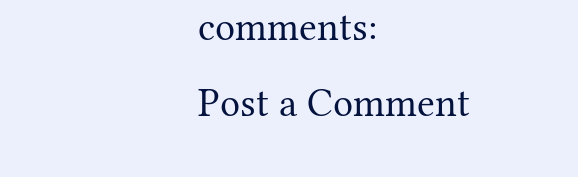comments:
Post a Comment